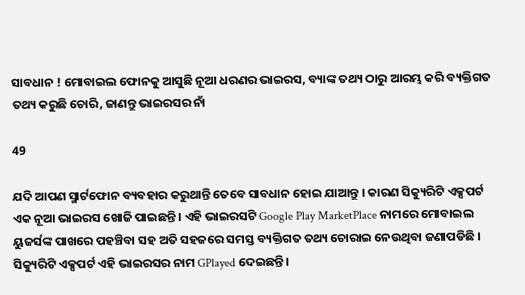ସାବଧାନ ! ମୋବାଇଲ ଫୋନକୁ ଆସୁଛି ନୂଆ ଧରଣର ଭାଇରସ, ବ୍ୟାଙ୍କ ତଥ୍ୟ ଠାରୁ ଆରମ୍ଭ କରି ବ୍ୟକ୍ତିଗତ ତଥ୍ୟ କରୁଛି ଚୋରି, ଜାଣନ୍ତୁ ଭାଇରସର ନାଁ

49

ଯଦି ଆପଣ ସ୍ମାର୍ଟଫୋନ ବ୍ୟବହାର କରୁଥାନ୍ତି ତେବେ ସାବଧାନ ହୋଇ ଯାଆନ୍ତୁ । କାରଣ ସିକ୍ୟୁରିଟି ଏକ୍ସପର୍ଟ ଏକ ନୂଆ ଭାଇରସ ଖୋଜି ପାଇଛନ୍ତି । ଏହି ଭାଇରସଟି Google Play MarketPlace ନାମରେ ମୋବାଇଲ ୟୁଜର୍ସଙ୍କ ପାଖରେ ପହଞ୍ଚିବା ସହ ଅତି ସହଜରେ ସମସ୍ତ ବ୍ୟକ୍ତିଗତ ତଥ୍ୟ ଚୋରାଇ ନେଉଥିବା ଜଣାପଡିଛି । ସିକ୍ୟୁରିଟି ଏକ୍ସପର୍ଟ ଏହି ଭାଇରସର ନାମ GPlayed ଦେଇଛନ୍ତି ।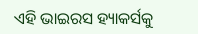ଏହି ଭାଇରସ ହ୍ୟାକର୍ସକୁ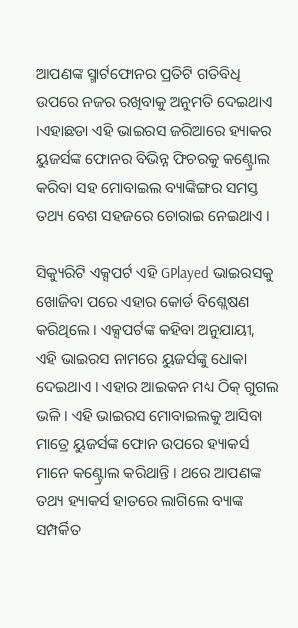ଆପଣଙ୍କ ସ୍ମାର୍ଟଫୋନର ପ୍ରତିଟି ଗତିବିଧି ଉପରେ ନଜର ରଖିବାକୁ ଅନୁମତି ଦେଇଥାଏ ।ଏହାଛଡା ଏହି ଭାଇରସ ଜରିଆରେ ହ୍ୟାକର ୟୁଜର୍ସଙ୍କ ଫୋନର ବିଭିନ୍ନ ଫିଚରକୁ କଣ୍ଟ୍ରୋଲ କରିବା ସହ ମୋବାଇଲ ବ୍ୟାଙ୍କିଙ୍ଗର ସମସ୍ତ ତଥ୍ୟ ବେଶ ସହଜରେ ଚୋରାଇ ନେଇଥାଏ ।

ସିକ୍ୟୁରିଟି ଏକ୍ସପର୍ଟ ଏହି GPlayed ଭାଇରସକୁ ଖୋଜିବା ପରେ ଏହାର କୋର୍ଡ ବିଶ୍ଲେଷଣ କରିଥିଲେ । ଏକ୍ସପର୍ଟଙ୍କ କହିବା ଅନୁଯାୟୀ, ଏହି ଭାଇରସ ନାମରେ ୟୁଜର୍ସଙ୍କୁ ଧୋକା ଦେଇଥାଏ । ଏହାର ଆଇକନ ମଧ୍ୟ ଠିକ୍ ଗୁଗଲ ଭଳି । ଏହି ଭାଇରସ ମୋବାଇଲକୁ ଆସିବା ମାତ୍ରେ ୟୁଜର୍ସଙ୍କ ଫୋନ ଉପରେ ହ୍ୟାକର୍ସ ମାନେ କଣ୍ଟ୍ରୋଲ କରିଥାନ୍ତି । ଥରେ ଆପଣଙ୍କ ତଥ୍ୟ ହ୍ୟାକର୍ସ ହାତରେ ଲାଗିଲେ ବ୍ୟାଙ୍କ ସମ୍ପର୍କିତ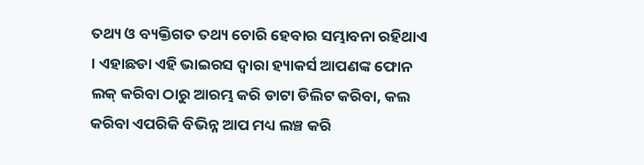ତଥ୍ୟ ଓ ବ୍ୟକ୍ତିଗତ ତଥ୍ୟ ଚୋରି ହେବାର ସମ୍ଭାବନା ରହିଥାଏ । ଏହାଛଡା ଏହି ଭାଇରସ ଦ୍ୱାରା ହ୍ୟାକର୍ସ ଆପଣଙ୍କ ଫୋନ ଲକ୍ କରିବା ଠାରୁ ଆରମ୍ଭ କରି ଡାଟା ଡିଲିଟ କରିବା, କଲ କରିବା ଏପରିକି ବିଭିନ୍ନ ଆପ ମଧ୍ୟ ଲଞ୍ଚ କରି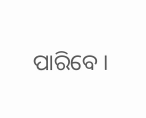ପାରିବେ ।